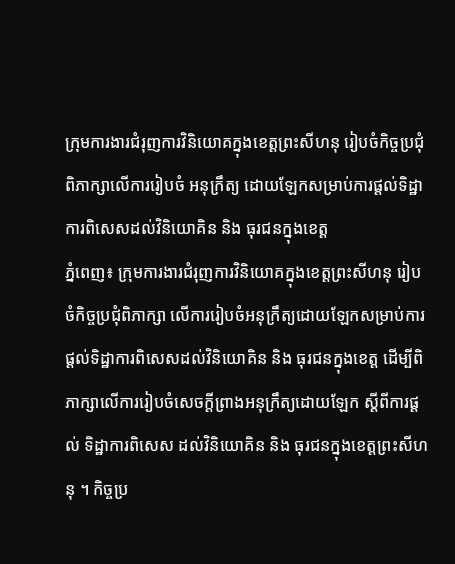ក្រុមការងារជំរុញការវិនិយោគក្នុងខេត្តព្រះសីហនុ រៀបចំកិច្ចប្រជុំពិភាក្សាលើការរៀបចំ អនុក្រឹត្យ ដោយឡែកសម្រាប់ការផ្តល់ទិដ្ឋាការពិសេសដល់វិនិយោគិន និង ធុរជនក្នុងខេត្ត
ភ្នំពេញ៖ ក្រុមការងារជំរុញការវិនិយោគក្នុងខេត្តព្រះសីហនុ រៀបចំកិច្ចប្រជុំពិភាក្សា លើការរៀបចំអនុក្រឹត្យដោយឡែកសម្រាប់ការផ្តល់ទិដ្ឋាការពិសេសដល់វិនិយោគិន និង ធុរជនក្នុងខេត្ត ដើម្បីពិភាក្សាលើការរៀបចំសេចក្តីព្រាងអនុក្រឹត្យដោយឡែក ស្តីពីការផ្តល់ ទិដ្ឋាការពិសេស ដល់វិនិយោគិន និង ធុរជនក្នុងខេត្តព្រះសីហនុ ។ កិច្ចប្រ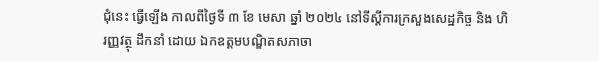ជុំនេះ ធ្វើឡើង កាលពីថ្ងៃទី ៣ ខែ មេសា ឆ្នាំ ២០២៤ នៅទីស្តីការក្រសួងសេដ្ឋកិច្ច និង ហិរញ្ញវត្ថុ ដឹកនាំ ដោយ ឯកឧត្តមបណ្ឌិតសភាចា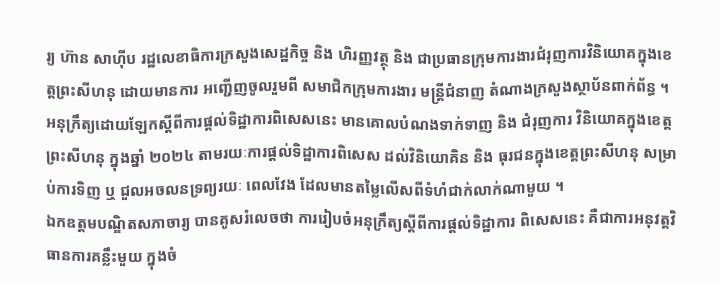រ្យ ហ៊ាន សាហ៊ីប រដ្ឋលេខាធិការក្រសួងសេដ្ឋកិច្ច និង ហិរញ្ញវត្ថុ និង ជាប្រធានក្រុមការងារជំរុញការវិនិយោគក្នុងខេត្តព្រះសីហនុ ដោយមានការ អញ្ជើញចូលរួមពី សមាជិកក្រុមការងារ មន្ត្រីជំនាញ តំណាងក្រសួងស្ថាប័នពាក់ព័ន្ធ ។
អនុក្រឹត្យដោយឡែកស្តីពីការផ្តល់ទិដ្ឋាការពិសេសនេះ មានគោលបំណងទាក់ទាញ និង ជំរុញការ វិនិយោគក្នុងខេត្តព្រះសីហនុ ក្នុងឆ្នាំ ២០២៤ តាមរយៈការផ្តល់ទិដ្ឋាការពិសេស ដល់វិនិយោគិន និង ធុរជនក្នុងខេត្តព្រះសីហនុ សម្រាប់ការទិញ ឬ ជួលអចលនទ្រព្យរយៈ ពេលវែង ដែលមានតម្លៃលើសពីទំហំជាក់លាក់ណាមួយ ។
ឯកឧត្តមបណ្ឌិតសភាចារ្យ បានគូសរំលេចថា ការរៀបចំអនុក្រឹត្យស្តីពីការផ្តល់ទិដ្ឋាការ ពិសេសនេះ គឺជាការអនុវត្តវិធានការគន្លឹះមួយ ក្នុងចំ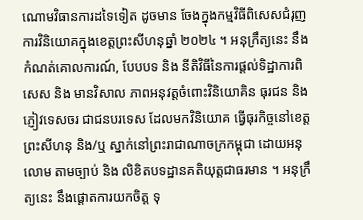ណោមវិធានការដទៃទៀត ដូចមាន ចែងក្នុងកម្មវិធីពិសេសជំរុញការវិនិយោគក្នុងខេត្តព្រះសីហនុឆ្នាំ ២០២៤ ។ អនុក្រឹត្យនេះ នឹងកំណត់គោលការណ៍, បែបបទ និង នីតិវិធីនៃការផ្តល់ទិដ្ឋាការពិសេស និង មានវិសាល ភាពអនុវត្តចំពោះវិនិយោគិន ធុរជន និង ភ្ញៀវទេសចរ ជាជនបរទេស ដែលមកវិនិយោគ ធ្វើធុរកិច្ចនៅខេត្តព្រះសីហនុ និង/ឬ ស្នាក់នៅព្រះរាជាណាចក្រកម្ពុជា ដោយអនុលោម តាមច្បាប់ និង លិខិតបទដ្ឋានគតិយុត្តជាធរមាន ។ អនុក្រឹត្យនេះ នឹងផ្តោតការយកចិត្ត ទុ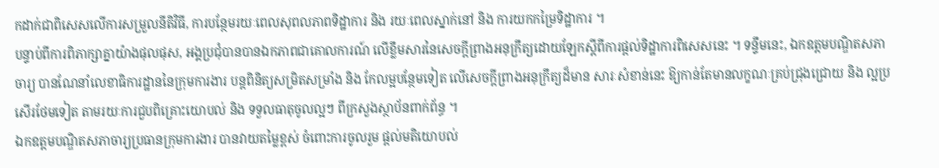កដាក់ជាពិសេសលើការសម្រួលនីតិវិធី, ការបន្ថែមរយៈពេលសុពលភាពទិដ្ឋាការ និង រយៈពេលស្នាក់នៅ និង ការយកកម្រៃទិដ្ឋាការ ។
បន្ទាប់ពីការពិភាក្សាគ្នាយ៉ាងផុលផុស, អង្គប្រជុំបានបានឯកភាពជាគោលការណ៍ លើខ្លឹមសារនៃសេចក្តីព្រាងអនុក្រឹត្យដោយឡែកស្តីពីការផ្តល់ទិដ្ឋាការពិសេសនេះ ។ ទន្ទឹមនេះ, ឯកឧត្តមបណ្ឌិតសភាចារ្យ បានណែនាំលេខាធិការដ្ឋាននៃក្រុមការងារ បន្តពិនិត្យសម្រិតសម្រាំង និង កែលម្អបន្ថែមទៀត លើសេចក្តីព្រាងអនុក្រឹត្យដ៏មាន សារៈសំខាន់នេះ ឱ្យកាន់តែមានលក្ខណៈគ្រប់ជ្រុងជ្រោយ និង ល្អប្រសើរថែមទៀត តាមរយៈការជួបពិគ្រោះយោបល់ និង ទទួលធាតុចូលល្អៗ ពីក្រសួងស្ថាប័នពាក់ព័ន្ធ ។
ឯកឧត្តមបណ្ឌិតសភាចារ្យប្រធានក្រុមការងារ បានវាយតម្លៃខ្ពស់ ចំពោះការចូលរួម ផ្តល់មតិយោបល់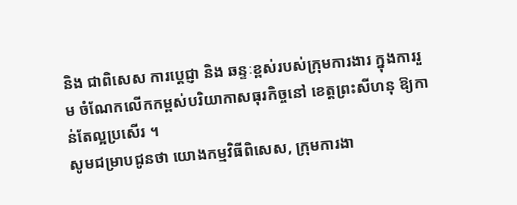និង ជាពិសេស ការប្តេជ្ញា និង ឆន្ទៈខ្ពស់របស់ក្រុមការងារ ក្នុងការរួម ចំណែកលើកកម្ពស់បរិយាកាសធុរកិច្ចនៅ ខេត្តព្រះសីហនុ ឱ្យកាន់តែល្អប្រសើរ ។
សូមជម្រាបជូនថា យោងកម្មវិធីពិសេស, ក្រុមការងា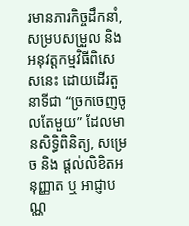រមានភារកិច្ចដឹកនាំ, សម្របសម្រួល និង អនុវត្តកម្មវិធីពិសេសនេះ ដោយដើរតួនាទីជា “ច្រកចេញចូលតែមួយ” ដែលមានសិទ្ធិពិនិត្យ, សម្រេច និង ផ្តល់លិខិតអនុញ្ញាត ឬ អាជ្ញាបណ្ណ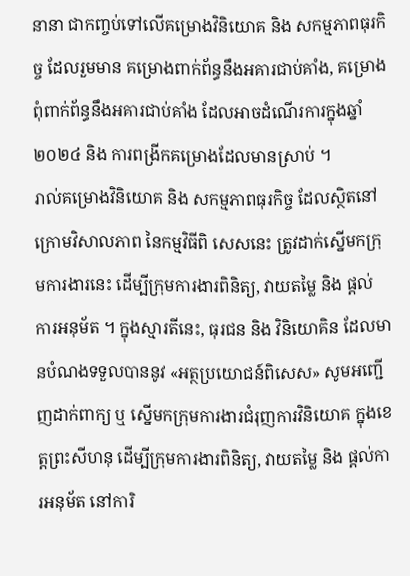នានា ជាកញ្ចប់ទៅលើគម្រោងវិនិយោគ និង សកម្មភាពធុរកិច្ច ដែលរួមមាន គម្រោងពាក់ព័ន្ធនឹងអគារជាប់គាំង, គម្រោងពុំពាក់ព័ន្ធនឹងអគារជាប់គាំង ដែលអាចដំណើរការក្នុងឆ្នាំ ២០២៤ និង ការពង្រីកគម្រោងដែលមានស្រាប់ ។
រាល់គម្រោងវិនិយោគ និង សកម្មភាពធុរកិច្ច ដែលស្ថិតនៅក្រោមវិសាលភាព នៃកម្មវិធីពិ សេសនេះ ត្រូវដាក់ស្នើមកក្រុមការងារនេះ ដើម្បីក្រុមការងារពិនិត្យ, វាយតម្លៃ និង ផ្តល់ ការអនុម័ត ។ ក្នុងស្មារតីនេះ, ធុរជន និង វិនិយោគិន ដែលមានបំណងទទួលបាននូវ «អត្ថប្រយោជន៍ពិសេស» សូមអញ្ជើញដាក់ពាក្យ ឬ ស្នើមកក្រុមការងារជំរុញការវិនិយោគ ក្នុងខេត្តព្រះសីហនុ ដើម្បីក្រុមការងារពិនិត្យ, វាយតម្លៃ និង ផ្តល់ការអនុម័ត នៅការិ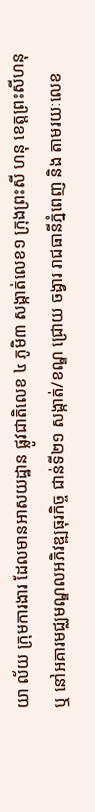យា ល័យ ក្រុមការងារ ដែលមានអាសយដ្ឋាន ផ្លូវជាតិលេខ ៤ ភូមិ៣ សង្កាត់លេខ១ ក្រុងព្រះសី ហនុ ខេត្តព្រះសីហនុ ឬ នៅអគារមជ្ឈមណ្ឌលអភិវឌ្ឍធុរកិច្ច ជាន់ទី២១ សង្កាត់/ខណ្ឌ ជ្រោយ ចង្វារ រាជធានីភ្នំពេញ និង តាមរយៈលេខ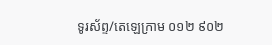ទូរស័ព្ទ/តេឡេក្រាម ០១២ ៩០២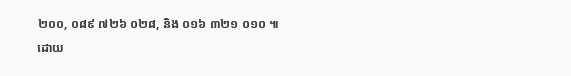២០០, ០៨៩ ៧២៦ ០២៨, និង ០១៦ ៣២១ ០១០ ៕
ដោយ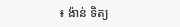៖ ង៉ាន់ ទិត្យ